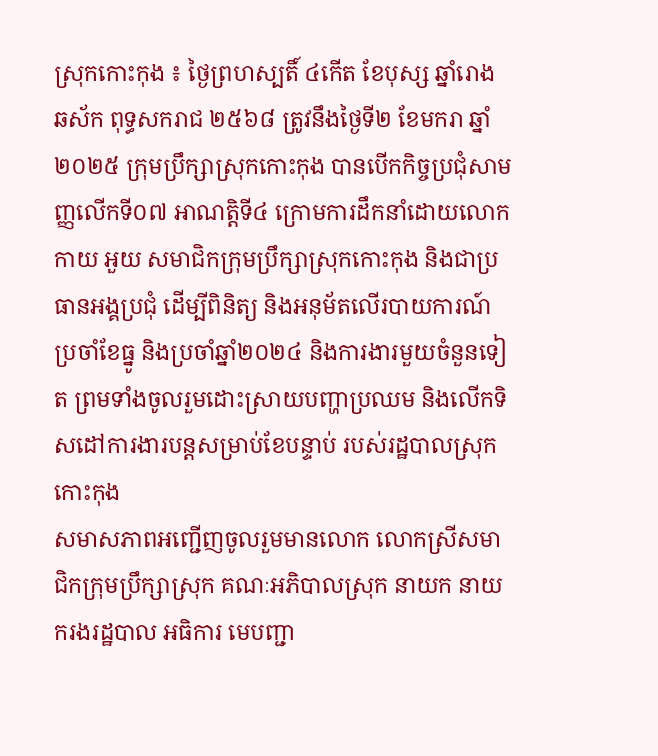ស្រុកកោះកុង ៖ ថ្ងៃព្រហស្បតិ៍ ៤កើត ខែបុស្ស ឆ្នាំរោង ឆស័ក ពុទ្ធសករាជ ២៥៦៨ ត្រូវនឹងថ្ងៃទី២ ខែមករា ឆ្នាំ២០២៥ ក្រុមប្រឹក្សាស្រុកកោះកុង បានបើកកិច្ចប្រជុំសាមញ្ញលើកទី០៧ អាណត្ដិទី៤ ក្រោមការដឹកនាំដោយលោក កាយ អួយ សមាជិកក្រុមប្រឹក្សាស្រុកកោះកុង និងជាប្រធានអង្គប្រជុំ ដើម្បីពិនិត្យ និងអនុម័តលើរបាយការណ៍ប្រចាំខែធ្នូ និងប្រចាំឆ្នាំ២០២៤ និងការងារមួយចំនួនទៀត ព្រមទាំងចូលរួមដោះស្រាយបញ្ហាប្រឈម និងលើកទិសដៅការងារបន្តសម្រាប់ខែបន្ទាប់ របស់រដ្ឋបាលស្រុកកោះកុង
សមាសភាពអញ្ជេីញចូលរួមមានលោក លោកស្រីសមាជិកក្រុមប្រឹក្សាស្រុក គណៈអភិបាលស្រុក នាយក នាយករងរដ្ឋបាល អធិការ មេបញ្ជា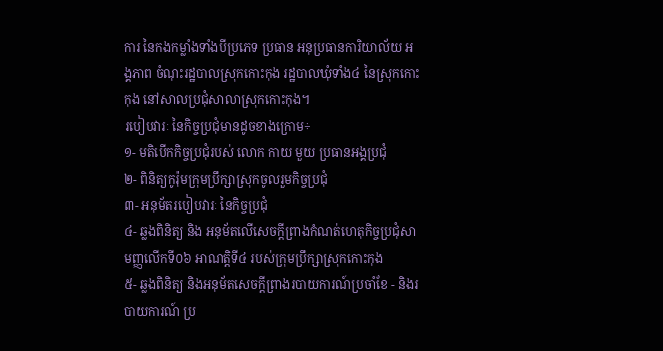ការ នៃកងកម្លាំងទាំងបីប្រភេទ ប្រធាន អនុប្រធានការិយាល័យ អង្គភាព ចំណុះរដ្ឋបាលស្រុកកោះកុង រដ្ឋបាលឃុំទាំង៤ នៃស្រុកកោះកុង នៅសាលប្រជុំសាលាស្រុកកោះកុង។
របៀបវារៈ នៃកិច្ចប្រជុំមានដូចខាងក្រោម÷
១- មតិបើកកិច្ចប្រជុំរបស់ លោក កាយ មួយ ប្រធានអង្គប្រជុំ
២- ពិនិត្យកូរ៉ុមក្រុមប្រឹក្សាស្រុកចូលរួមកិច្ចប្រជុំ
៣- អនុម័តរបៀបវារៈ នៃកិច្ចប្រជុំ
៤- ឆ្លងពិនិត្យ និង អនុម័តលើសេចក្តីព្រាងកំណត់ហេតុកិច្ចប្រជុំសាមញ្ញលើកទី០៦ អាណត្តិទី៤ របស់ក្រុមប្រឹក្សាស្រុកកោះកុង
៥- ឆ្លងពិនិត្យ និងអនុម័តសេចក្តីព្រាងរបាយការណ៍ប្រចាំខែ - និងរបាយការណ៍ ប្រ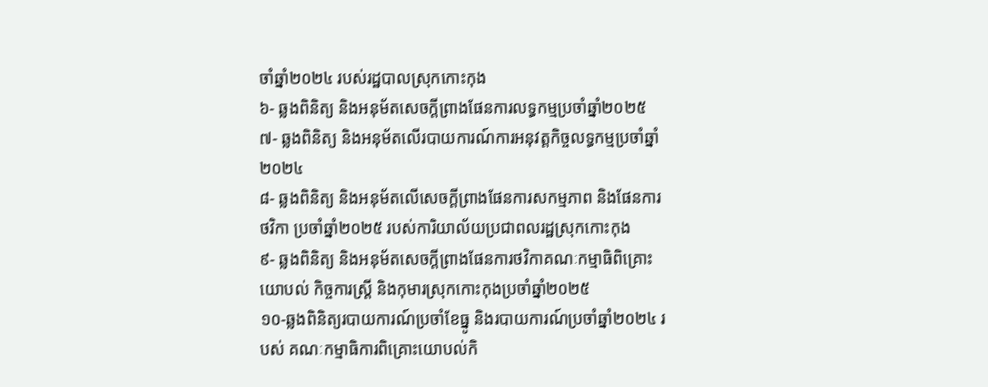ចាំឆ្នាំ២០២៤ របស់រដ្ឋបាលស្រុកកោះកុង
៦- ឆ្លងពិនិត្យ និងអនុម័តសេចក្តីព្រាងផែនការលទ្ធកម្មប្រចាំឆ្នាំ២០២៥
៧- ឆ្លងពិនិត្យ និងអនុម័តលើរបាយការណ៍ការអនុវត្តកិច្ចលទ្ធកម្មប្រចាំឆ្នាំ២០២៤
៨- ឆ្លងពិនិត្យ និងអនុម័តលើសេចក្តីព្រាងផែនការសកម្មភាព និងផែនការថវិកា ប្រចាំឆ្នាំ២០២៥ របស់ការិយាល័យប្រជាពលរដ្ឋស្រុកកោះកុង
៩- ឆ្លងពិនិត្យ និងអនុម័តសេចក្តីព្រាងផែនការថវិកាគណៈកម្មាធិពិគ្រោះយោបល់ កិច្ចការស្ត្រី និងកុមារស្រុកកោះកុងប្រចាំឆ្នាំ២០២៥
១០-ឆ្លងពិនិត្យរបាយការណ៍ប្រចាំខែធ្នូ និងរបាយការណ៍ប្រចាំឆ្នាំ២០២៤ របស់ គណៈកម្មាធិការពិគ្រោះយោបល់កិ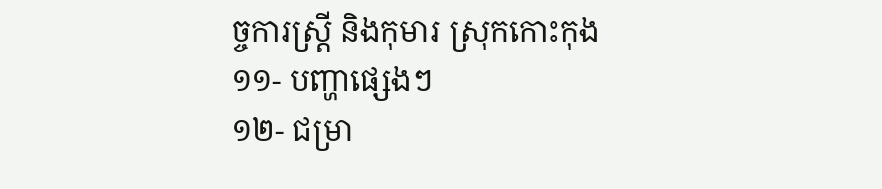ច្ចការស្ត្រី និងកុមារ ស្រុកកោះកុង
១១- បញ្ហាផ្សេងៗ
១២- ជម្រា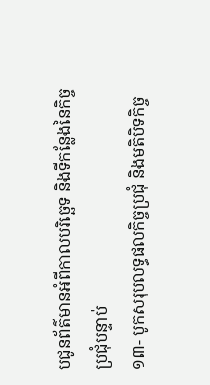បជូនព័ត៌មានអំពីកាលបរិច្ឆេទ និងទីកន្លែងនៃកិច្ចប្រជុំបន្ទាប់
១៣- បូកសរុបលទ្ធផលកិច្ចប្រជុំ និងមតិបិទកិច្ច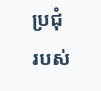ប្រជុំ របស់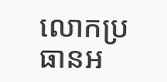លោកប្រធានអ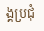ង្គប្រជុំ